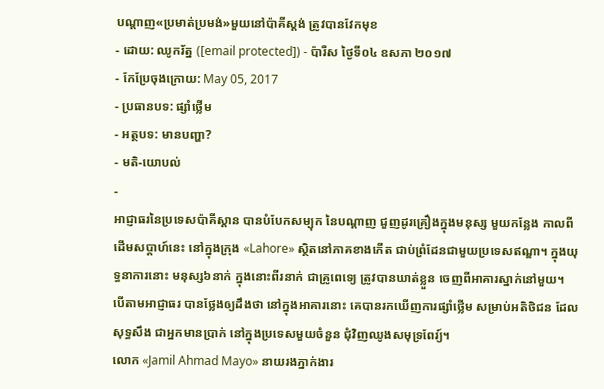បណ្ដាញ«ប្រមាត់ប្រមង់»មួយនៅប៉ាគីស្ដង់ ត្រូវបានវែកមុខ
- ដោយ: ឈូករ័ត្ន ([email protected]) - ប៉ារីស ថ្ងៃទី០៤ ឧសភា ២០១៧
- កែប្រែចុងក្រោយ: May 05, 2017
- ប្រធានបទ: ផ្សាំថ្លើម
- អត្ថបទ: មានបញ្ហា?
- មតិ-យោបល់
-
អាជ្ញាធរនៃប្រទេសប៉ាគីស្ដាន បានបំបែកសម្បុក នៃបណ្ដាញ ជួញដូរគ្រឿងក្នុងមនុស្ស មួយកន្លែង កាលពីដើមសប្ដាហ៍នេះ នៅក្នុងក្រុង «Lahore» ស្ថិតនៅភាគខាងកើត ជាប់ព្រំដែនជាមួយប្រទេសឥណ្ឌា។ ក្នុងយុទ្ធនាការនោះ មនុស្ស៦នាក់ ក្នុងនោះពីរនាក់ ជាគ្រូពេទេ្យ ត្រូវបានឃាត់ខ្លួន ចេញពីអាគារស្នាក់នៅមួយ។
បើតាមអាជ្ញាធរ បានថ្លែងឲ្យដឹងថា នៅក្នុងអាគារនោះ គេបានរកឃើញការផ្សាំថ្លើម សម្រាប់អតិថិជន ដែលសុទ្ធសឹង ជាអ្នកមានប្រាក់ នៅក្នុងប្រទេសមួយចំនួន ជុំវិញឈូងសមុទ្រពែរ្យ៍។
លោក «Jamil Ahmad Mayo» នាយរងភ្នាក់ងារ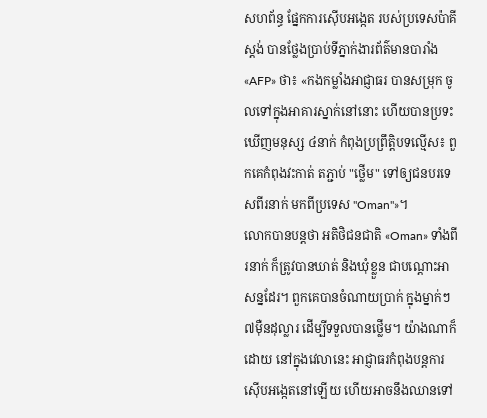សហព័ន្ធ ផ្នែកការស៊ើបអង្កេត របស់ប្រទេសប៉ាគីស្ដង់ បានថ្លែងប្រាប់ទីភ្នាក់ងារព័ត៌មានបារាំង «AFP» ថា៖ «កងកម្លាំងអាជ្ញាធរ បានសម្រុក ចូលទៅក្នុងអាគារស្នាក់នៅនោះ ហើយបានប្រទះឃើញមនុស្ស ៤នាក់ កំពុងប្រព្រឹត្តិបទល្មើស៖ ពួកគេកំពុងវះកាត់ តភ្ជាប់ "ថ្លើម" ទៅឲ្យជនបរទេសពីរនាក់ មកពីប្រទេស "Oman"»។
លោកបានបន្តថា អតិថិជនជាតិ «Oman» ទាំងពីរនាក់ ក៏ត្រូវបានឃាត់ និងឃុំខ្លួន ជាបណ្ដោះអាសន្នដែរ។ ពួកគេបានចំណាយប្រាក់ ក្នុងម្នាក់ៗ ៧ម៉ឺនដុល្លារ ដើម្បីទទួលបានថ្លើម។ យ៉ាងណាក៏ដោយ នៅក្នុងវេលានេះ អាជ្ញាធរកំពុងបន្តការស៊ើបអង្កេតនៅឡើយ ហើយអាចនឹងឈានទៅ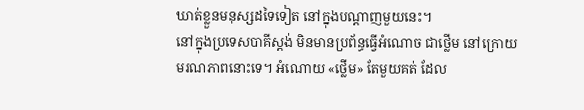ឃាត់ខ្លួនមនុស្សដទៃទៀត នៅក្នុងបណ្ដាញមួយនេះ។
នៅក្នុងប្រទេសបាគីស្ដង់ មិនមានប្រព័ន្ធធ្វើអំណោច ជាថ្លើម នៅក្រោយមរណភាពនោះទេ។ អំណោយ «ថ្លើម» តែមួយគត់ ដែល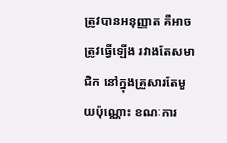ត្រូវបានអនុញ្ញាត គឺអាចត្រូវធ្វើឡើង រវាងតែសមាជិក នៅក្នុងគ្រួសារតែមួយប៉ុណ្ណោះ ខណៈការ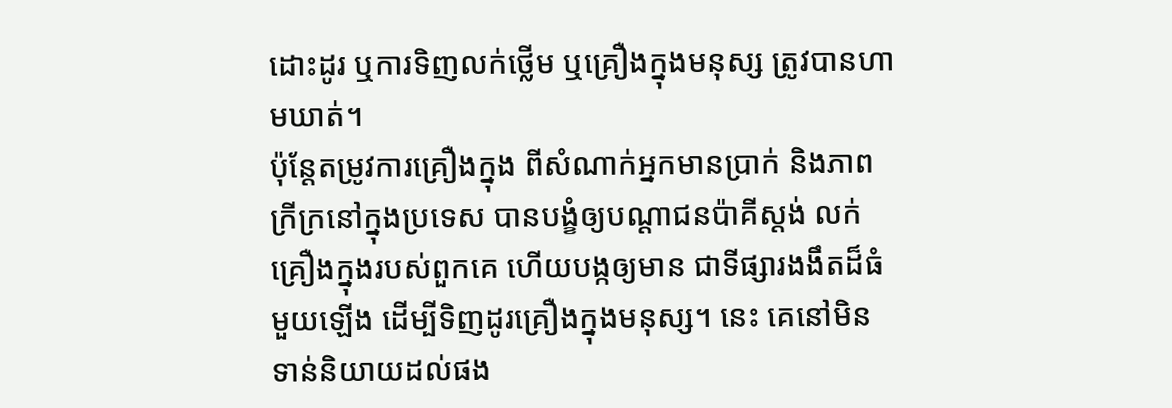ដោះដូរ ឬការទិញលក់ថ្លើម ឬគ្រឿងក្នុងមនុស្ស ត្រូវបានហាមឃាត់។
ប៉ុន្តែតម្រូវការគ្រឿងក្នុង ពីសំណាក់អ្នកមានប្រាក់ និងភាពក្រីក្រនៅក្នុងប្រទេស បានបង្ខំឲ្យបណ្ដាជនប៉ាគីស្ដង់ លក់គ្រឿងក្នុងរបស់ពួកគេ ហើយបង្កឲ្យមាន ជាទីផ្សារងងឹតដ៏ធំមួយឡើង ដើម្បីទិញដូរគ្រឿងក្នុងមនុស្ស។ នេះ គេនៅមិនទាន់និយាយដល់ផង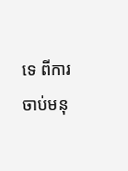ទេ ពីការចាប់មនុ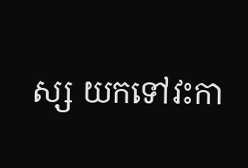ស្ស យកទៅវះកា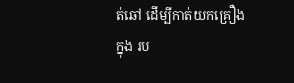ត់ឆៅ ដើម្បីកាត់យកគ្រឿងក្នុង រប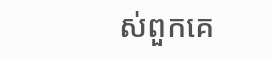ស់ពួកគេ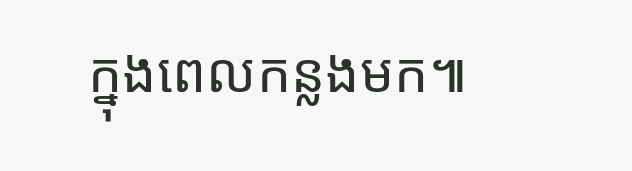ក្នុងពេលកន្លងមក៕